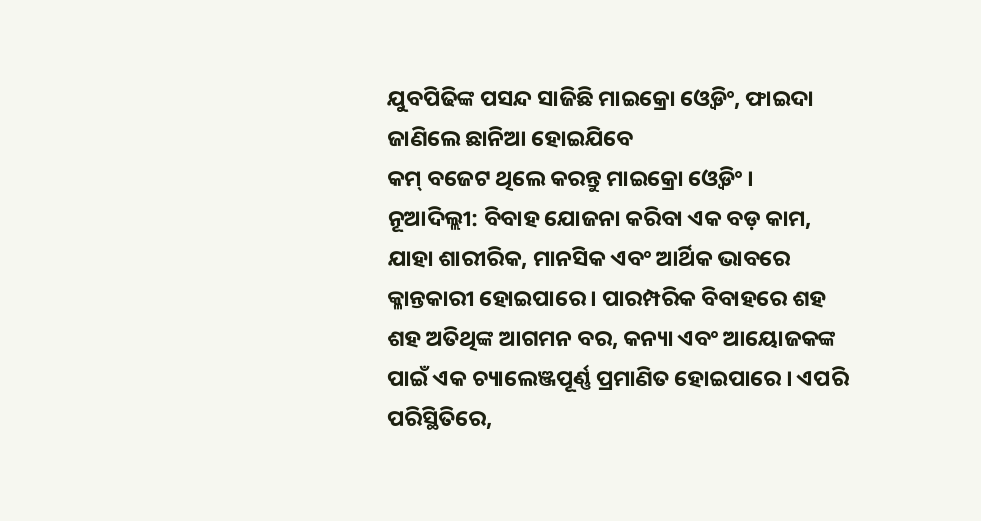ଯୁବପିଢିଙ୍କ ପସନ୍ଦ ସାଜିଛି ମାଇକ୍ରୋ ଓ୍ବେଡିଂ, ଫାଇଦା ଜାଣିଲେ ଛାନିଆ ହୋଇଯିବେ
କମ୍ ବଜେଟ ଥିଲେ କରନ୍ତୁ ମାଇକ୍ରୋ ଓ୍ବେଡିଂ ।
ନୂଆଦିଲ୍ଲୀ: ବିବାହ ଯୋଜନା କରିବା ଏକ ବଡ଼ କାମ, ଯାହା ଶାରୀରିକ, ମାନସିକ ଏବଂ ଆର୍ଥିକ ଭାବରେ କ୍ଳାନ୍ତକାରୀ ହୋଇପାରେ । ପାରମ୍ପରିକ ବିବାହରେ ଶହ ଶହ ଅତିଥିଙ୍କ ଆଗମନ ବର, କନ୍ୟା ଏବଂ ଆୟୋଜକଙ୍କ ପାଇଁ ଏକ ଚ୍ୟାଲେଞ୍ଜପୂର୍ଣ୍ଣ ପ୍ରମାଣିତ ହୋଇପାରେ । ଏପରି ପରିସ୍ଥିତିରେ,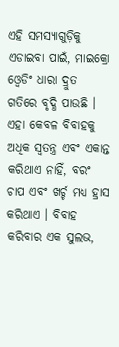ଏହି ସମସ୍ୟାଗୁଡ଼ିକୁ ଏଡାଇବା ପାଇଁ, ମାଇକ୍ରୋ ଓ୍ବେଡିଂ ଧାରା ଦ୍ରୁତ ଗତିରେ ବୃଦ୍ଧି ପାଉଛି ।
ଏହା କେବଳ ବିବାହକୁ ଅଧିକ ସ୍ୱତନ୍ତ୍ର ଏବଂ ଏକାନ୍ତ କରିଥାଏ ନାହିଁ, ବରଂ ଚାପ ଏବଂ ଖର୍ଚ୍ଚ ମଧ୍ୟ ହ୍ରାସ କରିଥାଏ । ବିବାହ କରିବାର ଏକ ସୁଲଭ,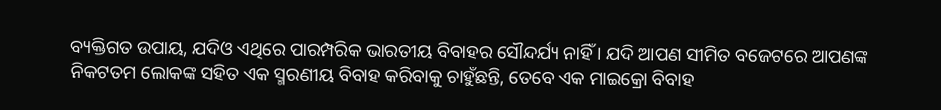ବ୍ୟକ୍ତିଗତ ଉପାୟ, ଯଦିଓ ଏଥିରେ ପାରମ୍ପରିକ ଭାରତୀୟ ବିବାହର ସୌନ୍ଦର୍ଯ୍ୟ ନାହିଁ । ଯଦି ଆପଣ ସୀମିତ ବଜେଟରେ ଆପଣଙ୍କ ନିକଟତମ ଲୋକଙ୍କ ସହିତ ଏକ ସ୍ମରଣୀୟ ବିବାହ କରିବାକୁ ଚାହୁଁଛନ୍ତି, ତେବେ ଏକ ମାଇକ୍ରୋ ବିବାହ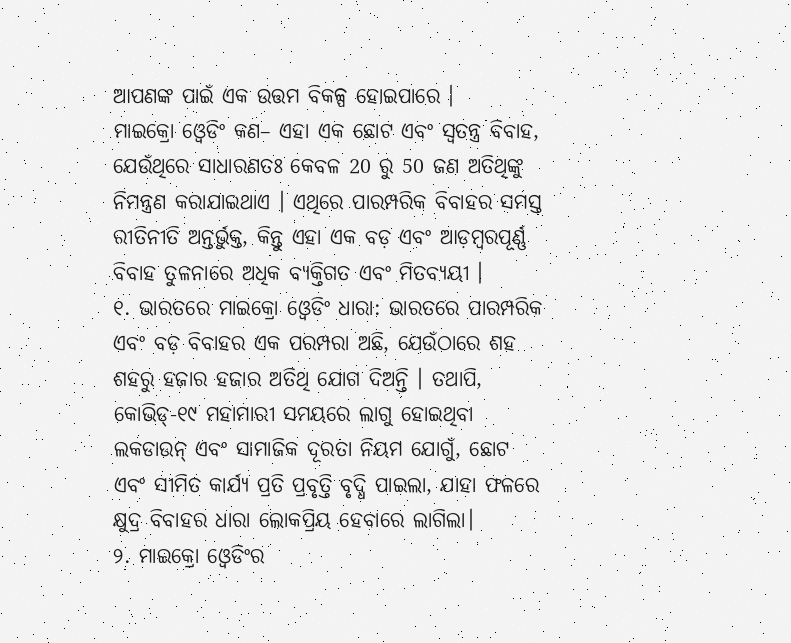ଆପଣଙ୍କ ପାଇଁ ଏକ ଉତ୍ତମ ବିକଳ୍ପ ହୋଇପାରେ ।
ମାଇକ୍ରୋ ଓ୍ବେଡିଂ କଣ– ଏହା ଏକ ଛୋଟ ଏବଂ ସ୍ୱତନ୍ତ୍ର ବିବାହ, ଯେଉଁଥିରେ ସାଧାରଣତଃ କେବଳ 20 ରୁ 50 ଜଣ ଅତିଥିଙ୍କୁ ନିମନ୍ତ୍ରଣ କରାଯାଇଥାଏ । ଏଥିରେ ପାରମ୍ପରିକ ବିବାହର ସମସ୍ତ ରୀତିନୀତି ଅନ୍ତର୍ଭୁକ୍ତ, କିନ୍ତୁ ଏହା ଏକ ବଡ଼ ଏବଂ ଆଡ଼ମ୍ବରପୂର୍ଣ୍ଣ ବିବାହ ତୁଳନାରେ ଅଧିକ ବ୍ୟକ୍ତିଗତ ଏବଂ ମିତବ୍ୟୟୀ ।
୧. ଭାରତରେ ମାଇକ୍ରୋ ଓ୍ବେଡିଂ ଧାରା: ଭାରତରେ ପାରମ୍ପରିକ ଏବଂ ବଡ଼ ବିବାହର ଏକ ପରମ୍ପରା ଅଛି, ଯେଉଁଠାରେ ଶହ ଶହରୁ ହଜାର ହଜାର ଅତିଥି ଯୋଗ ଦିଅନ୍ତି । ତଥାପି, କୋଭିଡ୍-୧୯ ମହାମାରୀ ସମୟରେ ଲାଗୁ ହୋଇଥିବା ଲକଡାଉନ୍ ଏବଂ ସାମାଜିକ ଦୂରତା ନିୟମ ଯୋଗୁଁ, ଛୋଟ ଏବଂ ସୀମିତ କାର୍ଯ୍ୟ ପ୍ରତି ପ୍ରବୃତ୍ତି ବୃଦ୍ଧି ପାଇଲା, ଯାହା ଫଳରେ କ୍ଷୁଦ୍ର ବିବାହର ଧାରା ଲୋକପ୍ରିୟ ହେବାରେ ଲାଗିଲା।
୨. ମାଇକ୍ରୋ ଓ୍ବେଡିଂର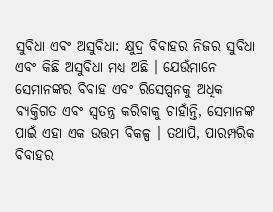ସୁବିଧା ଏବଂ ଅସୁବିଧା: କ୍ଷୁଦ୍ର ବିବାହର ନିଜର ସୁବିଧା ଏବଂ କିଛି ଅସୁବିଧା ମଧ୍ୟ ଅଛି । ଯେଉଁମାନେ ସେମାନଙ୍କର ବିବାହ ଏବଂ ରିସେପ୍ସନକୁ ଅଧିକ ବ୍ୟକ୍ତିଗତ ଏବଂ ସ୍ୱତନ୍ତ୍ର କରିବାକୁ ଚାହାଁନ୍ତି, ସେମାନଙ୍କ ପାଇଁ ଏହା ଏକ ଉତ୍ତମ ବିକଳ୍ପ । ତଥାପି, ପାରମ୍ପରିକ ବିବାହର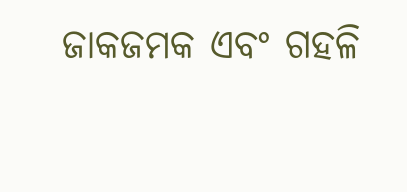ଜାକଜମକ ଏବଂ ଗହଳି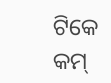ଟିକେ କମ୍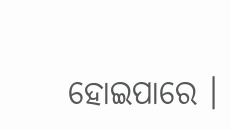ହୋଇପାରେ ।